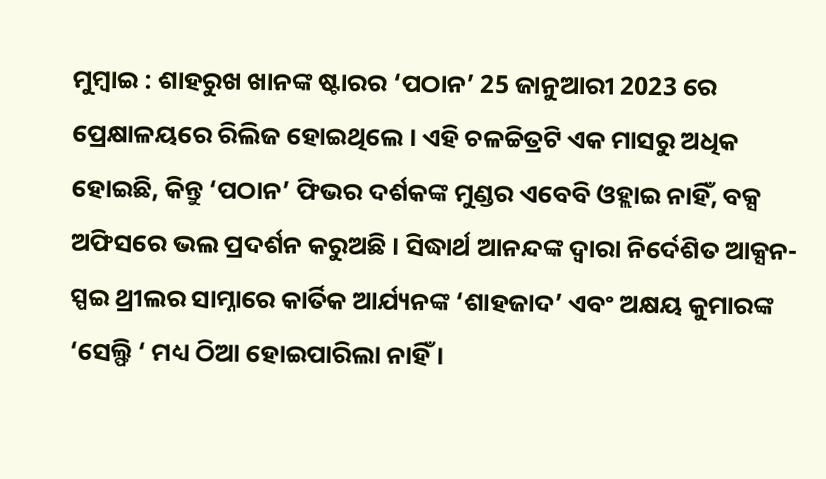ମୁମ୍ବାଇ : ଶାହରୁଖ ଖାନଙ୍କ ଷ୍ଟାରର ‘ପଠାନ’ 25 ଜାନୁଆରୀ 2023 ରେ ପ୍ରେକ୍ଷାଳୟରେ ରିଲିଜ ହୋଇଥିଲେ । ଏହି ଚଳଚ୍ଚିତ୍ରଟି ଏକ ମାସରୁ ଅଧିକ ହୋଇଛି, କିନ୍ତୁ ‘ପଠାନ’ ଫିଭର ଦର୍ଶକଙ୍କ ମୁଣ୍ଡର ଏବେବି ଓହ୍ଲାଇ ନାହିଁ, ବକ୍ସ ଅଫିସରେ ଭଲ ପ୍ରଦର୍ଶନ କରୁଅଛି । ସିଦ୍ଧାର୍ଥ ଆନନ୍ଦଙ୍କ ଦ୍ୱାରା ନିର୍ଦେଶିତ ଆକ୍ସନ-ସ୍ପଇ ଥ୍ରୀଲର ସାମ୍ନାରେ କାର୍ତିକ ଆର୍ଯ୍ୟନଙ୍କ ‘ଶାହଜାଦ’ ଏବଂ ଅକ୍ଷୟ କୁମାରଙ୍କ ‘ସେଲ୍ଫି ‘ ମଧ୍ୟ ଠିଆ ହୋଇପାରିଲା ନାହିଁ ।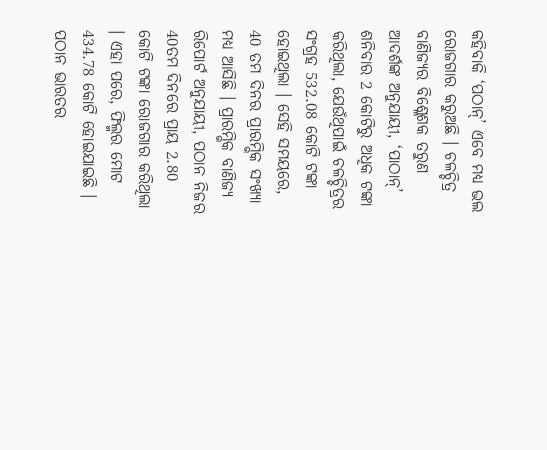କହିବାକି ‘ପଠାନ୍’ ଏବେ ମଧ୍ୟ ଭଲ ରୋଜଗାର କରୁଅଛି । ଚଳଚ୍ଚିତ୍ର ବାଣିଜ୍ୟର ବିଶ୍ଳେଶକ ତରୁଣ ଆଦର୍ଶଙ୍କ ଅନୁଯାୟୀ, ‘ପାଠାନ୍’ ଶନିବାର 2 କୋଟିରୁ ଅଧିକ ଟଙ୍କା କରିଥିଲା, ଯେଉଁଥିପାଇଁ ଚଳଚ୍ଚିତ୍ରର ସଂଗ୍ରହ 532.08 କୋଟି ଟଙ୍କା ହୋଇଥିଲା । ସେହି ସମୟରେ, 40 ତମ ଦିନର ପ୍ରାରମ୍ଭିକ ସଂଖ୍ୟା ମଧ୍ୟ ଆସିଛି । ପ୍ରାରମ୍ଭିକ ବାଣିଜ୍ୟ ରିପୋର୍ଟ ଅନୁଯାୟୀ, ପଠାନ ନିଜର 40ତମ ଦିନରେ ପ୍ରାୟ 2.80 କୋଟି ଟଙ୍କା ରୋଜଗାର କରିଥିଲା । ଏହା ପରେ, ଫିଲ୍ମର ମୋଟ 434.78 କୋଟି ହୋଇଯାଇଛି ।
ପଠାନ ଭାରତର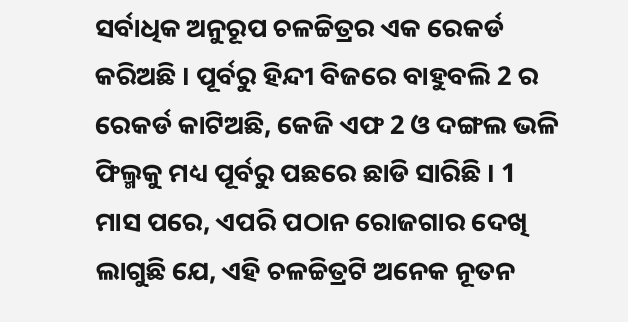ସର୍ବାଧିକ ଅନୁରୂପ ଚଳଚ୍ଚିତ୍ରର ଏକ ରେକର୍ଡ କରିଅଛି । ପୂର୍ବରୁ ହିନ୍ଦୀ ବିଜରେ ବାହୁବଲି 2 ର ରେକର୍ଡ କାଟିଅଛି, କେଜି ଏଫ 2 ଓ ଦଙ୍ଗଲ ଭଳି ଫିଲ୍ମକୁ ମଧ୍ୟ ପୂର୍ବରୁ ପଛରେ ଛାଡି ସାରିଛି । 1 ମାସ ପରେ, ଏପରି ପଠାନ ରୋଜଗାର ଦେଖି ଲାଗୁଛି ଯେ, ଏହି ଚଳଚ୍ଚିତ୍ରଟି ଅନେକ ନୂତନ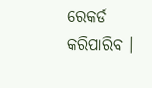ରେକର୍ଡ କରିପାରିବ ।